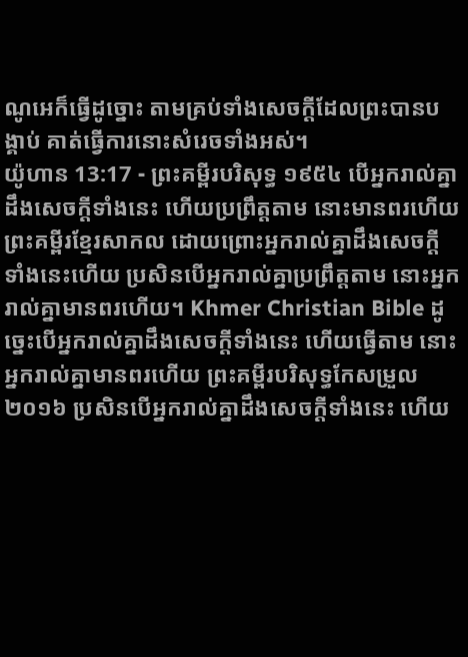ណូអេក៏ធ្វើដូច្នោះ តាមគ្រប់ទាំងសេចក្ដីដែលព្រះបានបង្គាប់ គាត់ធ្វើការនោះសំរេចទាំងអស់។
យ៉ូហាន 13:17 - ព្រះគម្ពីរបរិសុទ្ធ ១៩៥៤ បើអ្នករាល់គ្នាដឹងសេចក្ដីទាំងនេះ ហើយប្រព្រឹត្តតាម នោះមានពរហើយ ព្រះគម្ពីរខ្មែរសាកល ដោយព្រោះអ្នករាល់គ្នាដឹងសេចក្ដីទាំងនេះហើយ ប្រសិនបើអ្នករាល់គ្នាប្រព្រឹត្តតាម នោះអ្នករាល់គ្នាមានពរហើយ។ Khmer Christian Bible ដូច្នេះបើអ្នករាល់គ្នាដឹងសេចក្ដីទាំងនេះ ហើយធ្វើតាម នោះអ្នករាល់គ្នាមានពរហើយ ព្រះគម្ពីរបរិសុទ្ធកែសម្រួល ២០១៦ ប្រសិនបើអ្នករាល់គ្នាដឹងសេចក្ដីទាំងនេះ ហើយ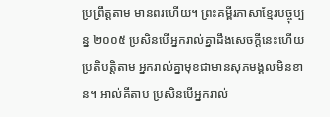ប្រព្រឹត្តតាម មានពរហើយ។ ព្រះគម្ពីរភាសាខ្មែរបច្ចុប្បន្ន ២០០៥ ប្រសិនបើអ្នករាល់គ្នាដឹងសេចក្ដីនេះហើយប្រតិបត្តិតាម អ្នករាល់គ្នាមុខជាមានសុភមង្គលមិនខាន។ អាល់គីតាប ប្រសិនបើអ្នករាល់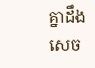គ្នាដឹងសេច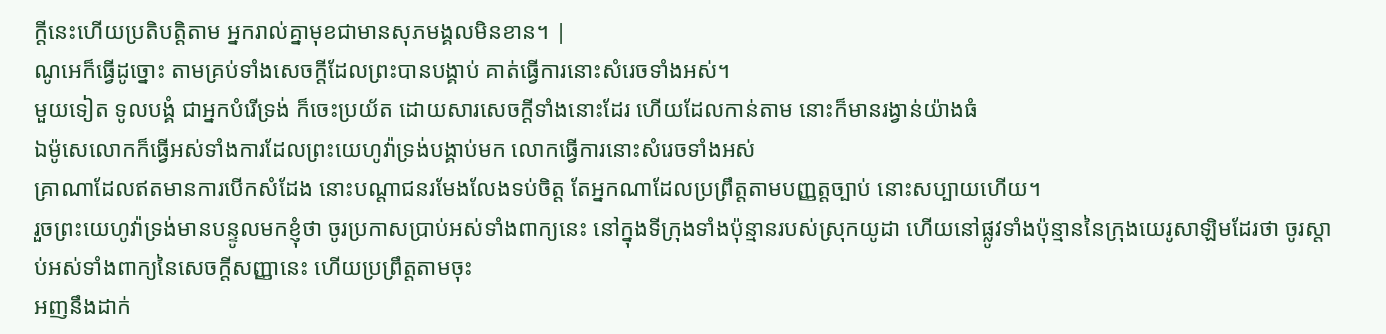ក្ដីនេះហើយប្រតិបត្ដិតាម អ្នករាល់គ្នាមុខជាមានសុភមង្គលមិនខាន។ |
ណូអេក៏ធ្វើដូច្នោះ តាមគ្រប់ទាំងសេចក្ដីដែលព្រះបានបង្គាប់ គាត់ធ្វើការនោះសំរេចទាំងអស់។
មួយទៀត ទូលបង្គំ ជាអ្នកបំរើទ្រង់ ក៏ចេះប្រយ័ត ដោយសារសេចក្ដីទាំងនោះដែរ ហើយដែលកាន់តាម នោះក៏មានរង្វាន់យ៉ាងធំ
ឯម៉ូសេលោកក៏ធ្វើអស់ទាំងការដែលព្រះយេហូវ៉ាទ្រង់បង្គាប់មក លោកធ្វើការនោះសំរេចទាំងអស់
គ្រាណាដែលឥតមានការបើកសំដែង នោះបណ្តាជនរមែងលែងទប់ចិត្ត តែអ្នកណាដែលប្រព្រឹត្តតាមបញ្ញត្តច្បាប់ នោះសប្បាយហើយ។
រួចព្រះយេហូវ៉ាទ្រង់មានបន្ទូលមកខ្ញុំថា ចូរប្រកាសប្រាប់អស់ទាំងពាក្យនេះ នៅក្នុងទីក្រុងទាំងប៉ុន្មានរបស់ស្រុកយូដា ហើយនៅផ្លូវទាំងប៉ុន្មាននៃក្រុងយេរូសាឡិមដែរថា ចូរស្តាប់អស់ទាំងពាក្យនៃសេចក្ដីសញ្ញានេះ ហើយប្រព្រឹត្តតាមចុះ
អញនឹងដាក់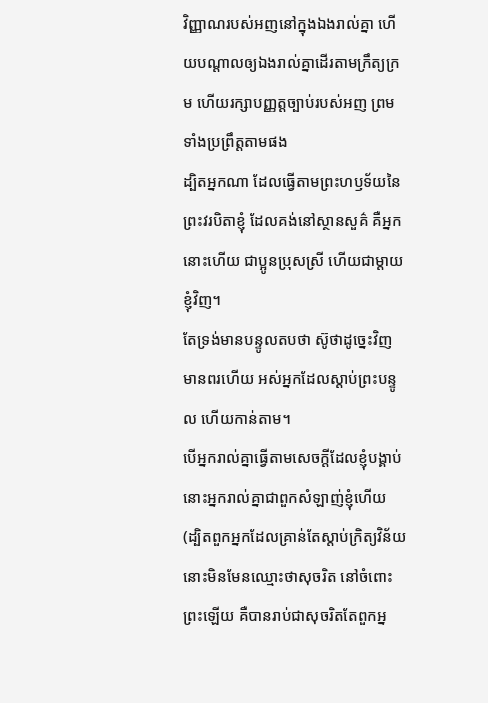វិញ្ញាណរបស់អញនៅក្នុងឯងរាល់គ្នា ហើយបណ្តាលឲ្យឯងរាល់គ្នាដើរតាមក្រឹត្យក្រម ហើយរក្សាបញ្ញត្តច្បាប់របស់អញ ព្រមទាំងប្រព្រឹត្តតាមផង
ដ្បិតអ្នកណា ដែលធ្វើតាមព្រះហឫទ័យនៃព្រះវរបិតាខ្ញុំ ដែលគង់នៅស្ថានសួគ៌ គឺអ្នកនោះហើយ ជាប្អូនប្រុសស្រី ហើយជាម្តាយខ្ញុំវិញ។
តែទ្រង់មានបន្ទូលតបថា ស៊ូថាដូច្នេះវិញ មានពរហើយ អស់អ្នកដែលស្តាប់ព្រះបន្ទូល ហើយកាន់តាម។
បើអ្នករាល់គ្នាធ្វើតាមសេចក្ដីដែលខ្ញុំបង្គាប់ នោះអ្នករាល់គ្នាជាពួកសំឡាញ់ខ្ញុំហើយ
(ដ្បិតពួកអ្នកដែលគ្រាន់តែស្តាប់ក្រិត្យវិន័យ នោះមិនមែនឈ្មោះថាសុចរិត នៅចំពោះព្រះឡើយ គឺបានរាប់ជាសុចរិតតែពួកអ្ន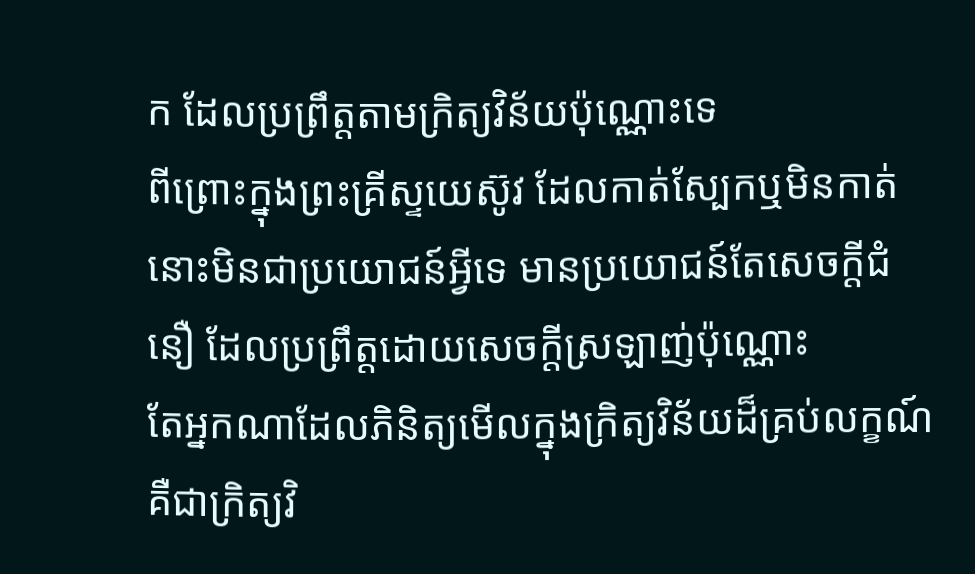ក ដែលប្រព្រឹត្តតាមក្រិត្យវិន័យប៉ុណ្ណោះទេ
ពីព្រោះក្នុងព្រះគ្រីស្ទយេស៊ូវ ដែលកាត់ស្បែកឬមិនកាត់ នោះមិនជាប្រយោជន៍អ្វីទេ មានប្រយោជន៍តែសេចក្ដីជំនឿ ដែលប្រព្រឹត្តដោយសេចក្ដីស្រឡាញ់ប៉ុណ្ណោះ
តែអ្នកណាដែលភិនិត្យមើលក្នុងក្រិត្យវិន័យដ៏គ្រប់លក្ខណ៍ គឺជាក្រិត្យវិ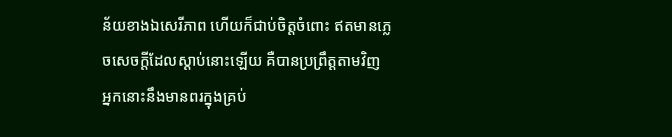ន័យខាងឯសេរីភាព ហើយក៏ជាប់ចិត្តចំពោះ ឥតមានភ្លេចសេចក្ដីដែលស្តាប់នោះឡើយ គឺបានប្រព្រឹត្តតាមវិញ អ្នកនោះនឹងមានពរក្នុងគ្រប់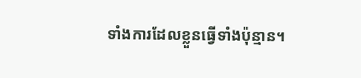ទាំងការដែលខ្លួនធ្វើទាំងប៉ុន្មាន។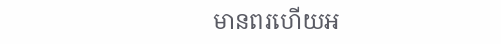មានពរហើយអ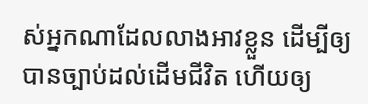ស់អ្នកណាដែលលាងអាវខ្លួន ដើម្បីឲ្យបានច្បាប់ដល់ដើមជីវិត ហើយឲ្យ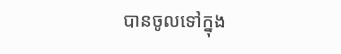បានចូលទៅក្នុង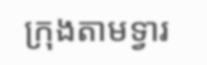ក្រុងតាមទ្វារ